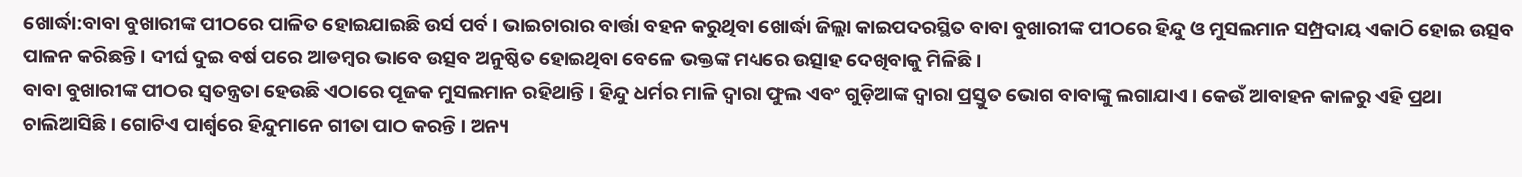ଖୋର୍ଦ୍ଧା:ବାବା ବୁଖାରୀଙ୍କ ପୀଠରେ ପାଳିତ ହୋଇଯାଇଛି ଉର୍ସ ପର୍ବ । ଭାଇଚାରାର ବାର୍ତ୍ତା ବହନ କରୁଥିବା ଖୋର୍ଦ୍ଧା ଜିଲ୍ଲା କାଇପଦରସ୍ଥିତ ବାବା ବୁଖାରୀଙ୍କ ପୀଠରେ ହିନ୍ଦୁ ଓ ମୁସଲମାନ ସମ୍ପ୍ରଦାୟ ଏକାଠି ହୋଇ ଉତ୍ସବ ପାଳନ କରିଛନ୍ତି । ଦୀର୍ଘ ଦୁଇ ବର୍ଷ ପରେ ଆଡମ୍ବର ଭାବେ ଉତ୍ସବ ଅନୁଷ୍ଠିତ ହୋଇଥିବା ବେଳେ ଭକ୍ତଙ୍କ ମଧ୍ୟରେ ଉତ୍ସାହ ଦେଖିବାକୁ ମିଳିଛି ।
ବାବା ବୁଖାରୀଙ୍କ ପୀଠର ସ୍ବତନ୍ତ୍ରତା ହେଉଛି ଏଠାରେ ପୂଜକ ମୁସଲମାନ ରହିଥାନ୍ତି । ହିନ୍ଦୁ ଧର୍ମର ମାଳି ଦ୍ବାରା ଫୁଲ ଏବଂ ଗୁଡ଼ିଆଙ୍କ ଦ୍ଵାରା ପ୍ରସ୍ତୁତ ଭୋଗ ବାବାଙ୍କୁ ଲଗାଯାଏ । କେଉଁ ଆବାହନ କାଳରୁ ଏହି ପ୍ରଥା ଚାଲିଆସିଛି । ଗୋଟିଏ ପାର୍ଶ୍ଵରେ ହିନ୍ଦୁମାନେ ଗୀତା ପାଠ କରନ୍ତି । ଅନ୍ୟ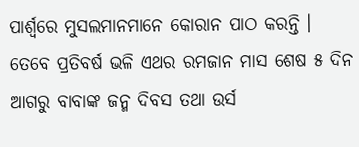ପାର୍ଶ୍ଵରେ ମୁସଲମାନମାନେ କୋରାନ ପାଠ କରନ୍ତି । ତେବେ ପ୍ରତିବର୍ଷ ଭଳି ଏଥର ରମଜାନ ମାସ ଶେଷ ୫ ଦିନ ଆଗରୁ ବାବାଙ୍କ ଜନ୍ମ ଦିବସ ତଥା ଉର୍ସ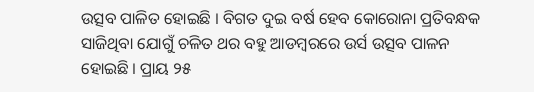ଉତ୍ସବ ପାଳିତ ହୋଇଛି । ବିଗତ ଦୁଇ ବର୍ଷ ହେବ କୋରୋନା ପ୍ରତିବନ୍ଧକ ସାଜିଥିବା ଯୋଗୁଁ ଚଳିତ ଥର ବହୁ ଆଡମ୍ବରରେ ଉର୍ସ ଉତ୍ସବ ପାଳନ ହୋଇଛି । ପ୍ରାୟ ୨୫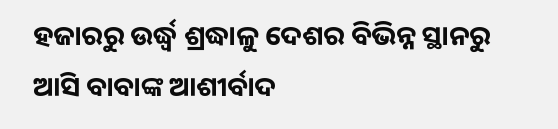ହଜାରରୁ ଉର୍ଦ୍ଧ୍ବ ଶ୍ରଦ୍ଧାଳୁ ଦେଶର ବିଭିନ୍ନ ସ୍ଥାନରୁ ଆସି ବାବାଙ୍କ ଆଶୀର୍ବାଦ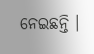ନେଇଛନ୍ତି ।